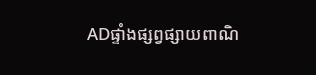ADផ្ទាំងផ្សព្វផ្សាយពាណិ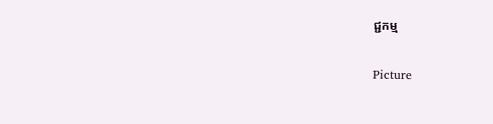ជ្ជកម្ម

Picture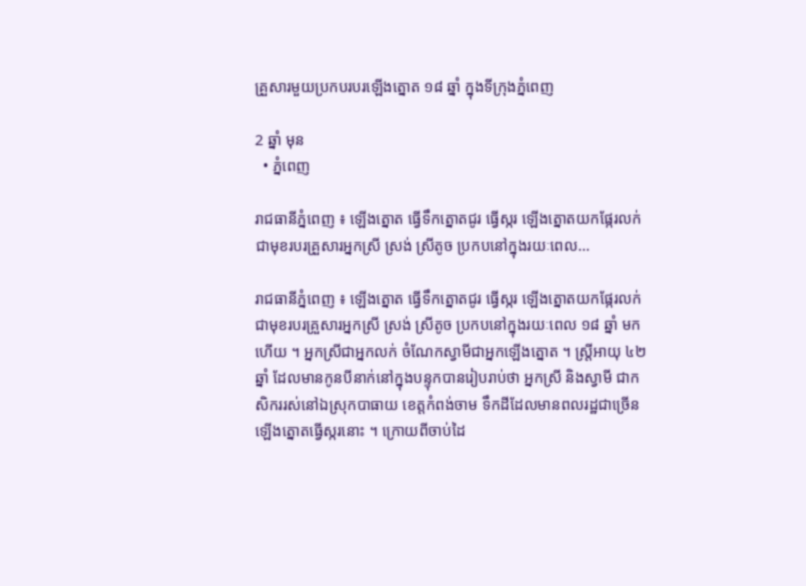គ្រួសារមួយប្រកបរបរឡើងត្នោត ១៨ ឆ្នាំ ក្នុងទីក្រុងភ្នំពេញ

2 ឆ្នាំ មុន
  • ភ្នំពេញ

រាជធានីភ្នំពេញ ៖ ឡើងត្នោត ធ្វើទឹកត្នោតជូរ ធ្វើស្ករ ឡើងត្នោតយកផ្កែរលក់ ជាមុខរបរគ្រួសារអ្នកស្រី ស្រង់ ស្រីតូច ប្រកបនៅក្នុងរយៈពេល…

រាជធានីភ្នំពេញ ៖ ឡើងត្នោត ធ្វើទឹកត្នោតជូរ ធ្វើស្ករ ឡើងត្នោតយកផ្កែរលក់ ជាមុខរបរគ្រួសារអ្នកស្រី ស្រង់ ស្រីតូច ប្រកបនៅក្នុងរយៈពេល ១៨ ឆ្នាំ មកហើយ ។ អ្នកស្រីជាអ្នកលក់ ចំណែកស្វាមីជាអ្នកឡើងត្នោត ។ ស្រ្តីអាយុ ៤២ ឆ្នាំ ដែលមានកូនបីនាក់នៅក្នុងបន្ទុកបានរៀបរាប់ថា អ្នកស្រី និងស្វាមី ជាកសិកររស់នៅឯស្រុកបាធាយ ខេត្តកំពង់ចាម ទឹកដីដែលមានពលរដ្ឋជាច្រើនឡើងត្នោតធ្វើស្ករនោះ ។ ក្រោយពីចាប់ដៃ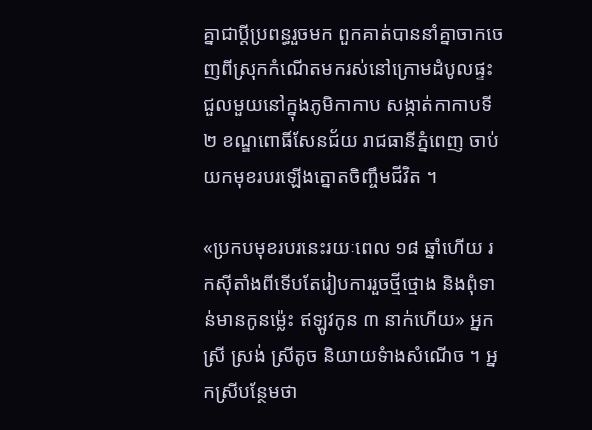គ្នាជាប្ដីប្រពន្ធរួចមក ពួកគាត់បាននាំគ្នាចាកចេញពីស្រុកកំណើតមករស់នៅក្រោមដំបូលផ្ទះជួលមួយនៅក្នុងភូមិកាកាប សង្កាត់កាកាបទី ២ ខណ្ឌពោធិ៍សែនជ័យ រាជធានីភ្នំពេញ ចាប់យកមុខរបរឡើងត្នោតចិញ្ចឹមជីវិត ។

«ប្រកបមុខរបរនេះរយៈពេល ១៨ ឆ្នាំហើយ រកស៊ីតាំងពីទើបតែរៀបការរួចថ្មីថ្មោង និងពុំទាន់មានកូនម្ល៉េះ ឥឡូវកូន ៣ នាក់ហើយ» អ្នកស្រី ស្រង់ ស្រីតូច និយាយទំាងសំណើច ។ អ្នកស្រីបន្ថែមថា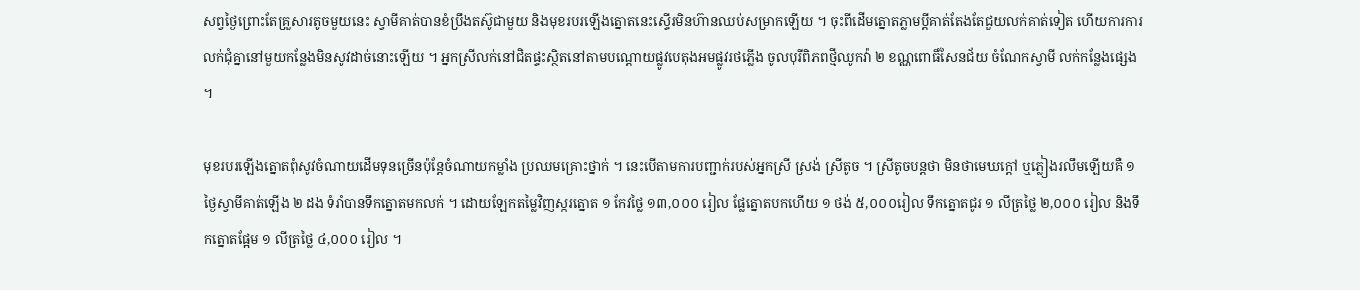សព្វថ្ងៃព្រោះតែគ្រួសារតូចមួយនេះ ស្វាមីគាត់បានខំប្រឹងតស៊ូជាមួយ និងមុខរបរឡើងត្នោតនេះស្ទើរមិនហ៊ានឈប់សម្រាកឡើយ ។ ចុះពីដើមត្នោតភ្លាមប្តីគាត់តែងតែជួយលក់គាត់ទៀត ហើយការការលក់ជុំគ្នានៅមួយកន្លែងមិនសូវដាច់នោះឡើយ ។ អ្នកស្រីលក់នៅជិតផ្ទះស្ថិតនៅតាមបណ្ដោយផ្លូវបេតុងអមផ្លូវរថភ្លើង ចូលបុរីពិភពថ្មីឈូកវ៉ា ២ ខណ្ណពោធិ៍សែនជ័យ ចំណែកស្វាមី លក់កន្លែងផ្សេង ។

មុខរបរឡើងត្នោតពុំសូវចំណាយដើមទុនច្រើនប៉ុន្តែចំណាយកម្លាំង ប្រឈមគ្រោះថ្នាក់ ។ នេះបើតាមការបញ្ជាក់របស់អ្នកស្រី ស្រង់ ស្រីតូច ។ ស្រីតូចបន្តថា មិនថាមេឃក្ដៅ ឬភ្លៀងរលឹមឡើយគឺ ១ ថ្ងៃស្វាមីគាត់ឡើង ២ ដង ទំរាំបានទឹកត្នោតមកលក់ ។ ដោយឡែកតម្លៃវិញស្ករត្នោត ១ កែវថ្លៃ ១៣,០០០ រៀល ផ្លែត្នោតបកហើយ ១ ថង់ ៥,០០០រៀល ទឹកត្នោតជូរ ១ លីត្រថ្លៃ ២,០០០ រៀល និងទឹកត្នោតផ្អែម ១ លីត្រថ្លៃ ៤,០០០ រៀល ។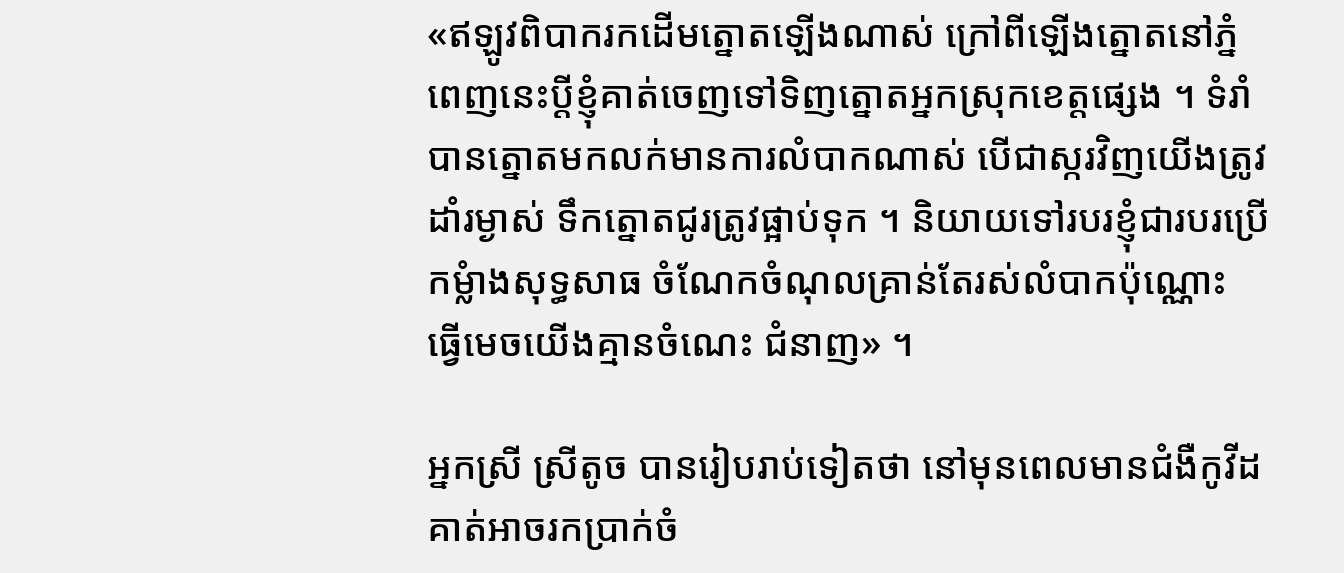«ឥឡូវពិបាករកដើមត្នោតឡើងណាស់ ក្រៅពីឡើងត្នោតនៅភ្នំពេញនេះប្តីខ្ញុំគាត់ចេញទៅទិញត្នោតអ្នកស្រុកខេត្តផ្សេង ។ ទំរាំបានត្នោតមកលក់មានការលំបាកណាស់ បើជាស្ករវិញយើងត្រូវដាំរម្ងាស់ ទឹកត្នោតជូរត្រូវផ្អាប់ទុក ។ និយាយទៅរបរខ្ញុំជារបរប្រើកម្លំាងសុទ្ធសាធ ចំណែកចំណុលគ្រាន់តែរស់លំបាកប៉ុណ្ណោះ ធ្វើមេចយើងគ្មានចំណេះ ជំនាញ» ។

អ្នកស្រី ស្រីតូច បានរៀបរាប់ទៀតថា នៅមុនពេលមានជំងឺកូវីដ គាត់អាចរកប្រាក់ចំ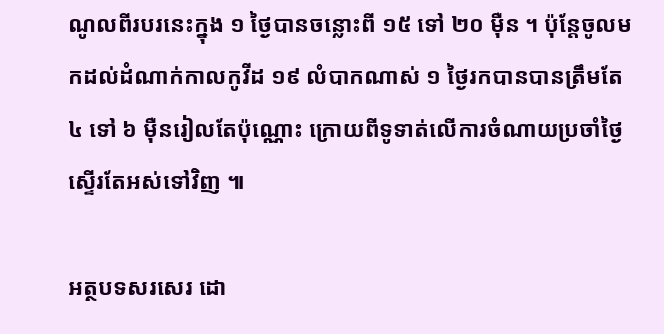ណូលពីរបរនេះក្នុង ១ ថ្ងៃបានចន្លោះពី ១៥ ទៅ ២០ ម៉ឺន ។ ប៉ុន្តែចូលមកដល់ដំណាក់កាលកូវីដ ១៩ លំបាកណាស់ ១ ថ្ងៃរកបានបានត្រឹមតែ ៤ ទៅ ៦ ម៉ឺនរៀលតែប៉ុណ្ណោះ ក្រោយពីទូទាត់លើការចំណាយប្រចាំថ្ងៃស្ទើរតែអស់ទៅវិញ ៕

អត្ថបទសរសេរ ដោ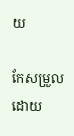យ

កែសម្រួលដោយ